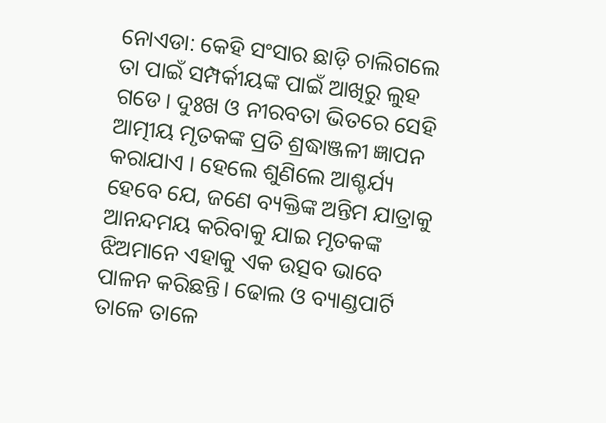ନୋଏଡା: କେହି ସଂସାର ଛାଡ଼ି ଚାଲିଗଲେ ତା ପାଇଁ ସମ୍ପର୍କୀୟଙ୍କ ପାଇଁ ଆଖିରୁ ଲୁହ ଗଡେ। ଦୁଃଖ ଓ ନୀରବତା ଭିତରେ ସେହି ଆତ୍ମୀୟ ମୃତକଙ୍କ ପ୍ରତି ଶ୍ରଦ୍ଧାଞ୍ଜଳୀ ଜ୍ଞାପନ କରାଯାଏ । ହେଲେ ଶୁଣିଲେ ଆଶ୍ଚର୍ଯ୍ୟ ହେବେ ଯେ, ଜଣେ ବ୍ୟକ୍ତିଙ୍କ ଅନ୍ତିମ ଯାତ୍ରାକୁ ଆନନ୍ଦମୟ କରିବାକୁ ଯାଇ ମୃତକଙ୍କ ଝିଅମାନେ ଏହାକୁ ଏକ ଉତ୍ସବ ଭାବେ ପାଳନ କରିଛନ୍ତି। ଢୋଲ ଓ ବ୍ୟାଣ୍ଡପାର୍ଟି ତାଳେ ତାଳେ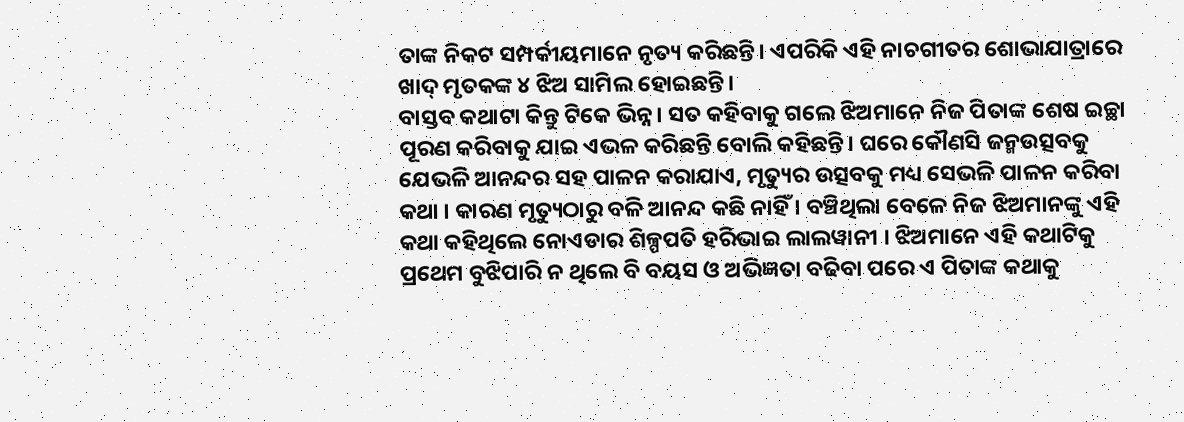ତାଙ୍କ ନିକଟ ସମ୍ପର୍କୀୟମାନେ ନୃତ୍ୟ କରିଛନ୍ତି। ଏପରିକି ଏହି ନାଚଗୀତର ଶୋଭାଯାତ୍ରାରେ ଖାଦ୍ ମୃତକଙ୍କ ୪ ଝିଅ ସାମିଲ ହୋଇଛନ୍ତି।
ବାସ୍ତବ କଥାଟା କିନ୍ତୁ ଟିକେ ଭିନ୍ନ। ସତ କହିବାକୁ ଗଲେ ଝିଅମାନେ ନିଜ ପିତାଙ୍କ ଶେଷ ଇଚ୍ଛା ପୂରଣ କରିବାକୁ ଯାଇ ଏଭଳ କରିଛନ୍ତି ବୋଲି କହିଛନ୍ତି। ଘରେ କୌଣସି ଜନ୍ମଉତ୍ସବକୁ ଯେଭଳି ଆନନ୍ଦର ସହ ପାଳନ କରାଯାଏ, ମୃତ୍ୟୁର ଉତ୍ସବକୁ ମଧ୍ୟ ସେଭଳି ପାଳନ କରିବା କଥା । କାରଣ ମୃତ୍ୟୁଠାରୁ ବଳି ଆନନ୍ଦ କଛି ନାହିଁ । ବଞ୍ଚିଥିଲା ବେଳେ ନିଜ ଝିଅମାନଙ୍କୁ ଏହି କଥା କହିଥିଲେ ନୋଏଡାର ଶିଳ୍ପପତି ହରିଭାଇ ଲାଲୱାନୀ । ଝିଅମାନେ ଏହି କଥାଟିକୁ ପ୍ରଥେମ ବୁଝିପାରି ନ ଥିଲେ ବି ବୟସ ଓ ଅଭିଜ୍ଞତା ବଢିବା ପରେ ଏ ପିତାଙ୍କ କଥାକୁ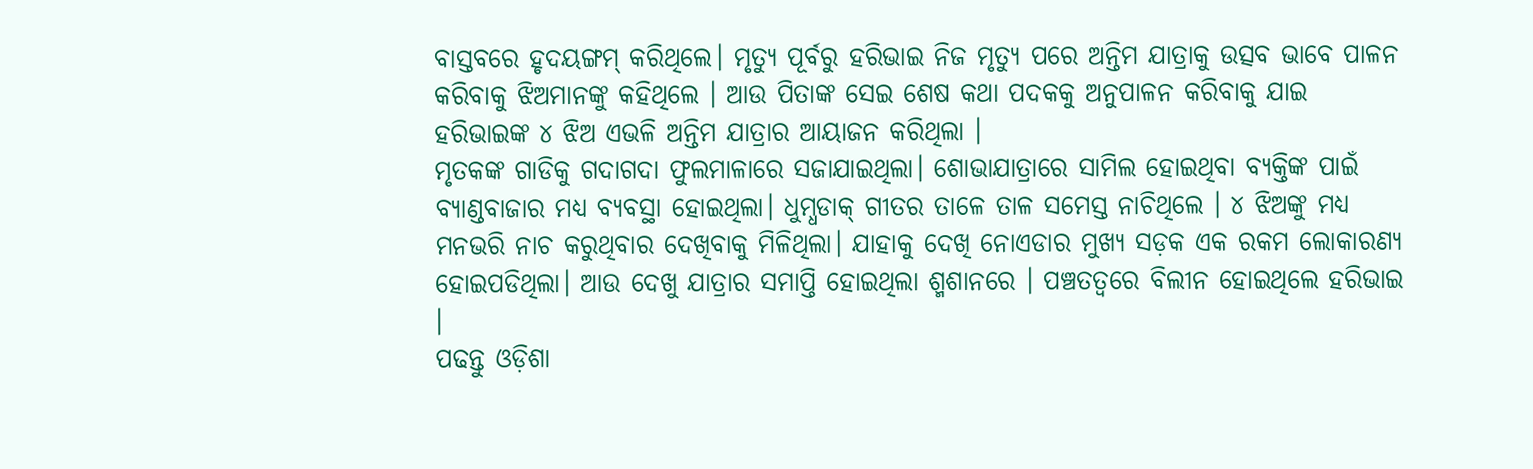ବାସ୍ତବରେ ହୃଦୟଙ୍ଗମ୍ କରିଥିଲେ। ମୃତ୍ୟୁ ପୂର୍ବରୁ ହରିଭାଇ ନିଜ ମୃତ୍ୟୁ ପରେ ଅନ୍ତିମ ଯାତ୍ରାକୁ ଉତ୍ସବ ଭାବେ ପାଳନ କରିବାକୁ ଝିଅମାନଙ୍କୁ କହିଥିଲେ । ଆଉ ପିତାଙ୍କ ସେଇ ଶେଷ କଥା ପଦକକୁ ଅନୁପାଳନ କରିବାକୁ ଯାଇ ହରିଭାଇଙ୍କ ୪ ଝିଅ ଏଭଳି ଅନ୍ତିମ ଯାତ୍ରାର ଆୟାଜନ କରିଥିଲା ।
ମୃତକଙ୍କ ଗାଡିକୁ ଗଦାଗଦା ଫୁଲମାଳାରେ ସଜାଯାଇଥିଲା। ଶୋଭାଯାତ୍ରାରେ ସାମିଲ ହୋଇଥିବା ବ୍ୟକ୍ତିଙ୍କ ପାଇଁ ବ୍ୟାଣ୍ଡବାଜାର ମଧ୍ୟ ବ୍ୟବସ୍ଥା ହୋଇଥିଲା। ଧୁମ୍ଧଡାକ୍ ଗୀତର ତାଳେ ତାଳ ସମେସ୍ତ ନାଚିଥିଲେ । ୪ ଝିଅଙ୍କୁ ମଧ୍ୟ ମନଭରି ନାଚ କରୁଥିବାର ଦେଖିବାକୁ ମିଳିଥିଲା। ଯାହାକୁ ଦେଖି ନୋଏଡାର ମୁଖ୍ୟ ସଡ଼କ ଏକ ରକମ ଲୋକାରଣ୍ୟ ହୋଇପଡିଥିଲା। ଆଉ ଦେଖୁ ଯାତ୍ରାର ସମାପ୍ତି ହୋଇଥିଲା ଶ୍ମଶାନରେ । ପଞ୍ଚତତ୍ୱରେ ବିଲୀନ ହୋଇଥିଲେ ହରିଭାଇ ।
ପଢନ୍ତୁ ଓଡ଼ିଶା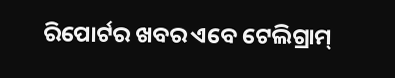ରିପୋର୍ଟର ଖବର ଏବେ ଟେଲିଗ୍ରାମ୍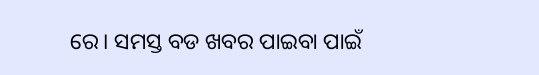ରେ। ସମସ୍ତ ବଡ ଖବର ପାଇବା ପାଇଁ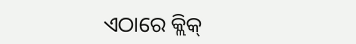ଏଠାରେ କ୍ଲିକ୍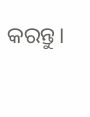କରନ୍ତୁ।